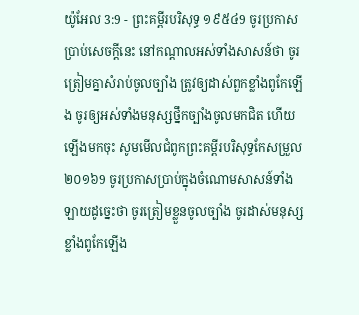យ៉ូអែល 3:9 - ព្រះគម្ពីរបរិសុទ្ធ ១៩៥៤9 ចូរប្រកាសប្រាប់សេចក្ដីនេះ នៅកណ្តាលអស់ទាំងសាសន៍ថា ចូរត្រៀមគ្នាសំរាប់ចូលច្បាំង ត្រូវឲ្យដាស់ពួកខ្លាំងពូកែឡើង ចូរឲ្យអស់ទាំងមនុស្សថ្នឹកច្បាំងចូលមកជិត ហើយឡើងមកចុះ សូមមើលជំពូកព្រះគម្ពីរបរិសុទ្ធកែសម្រួល ២០១៦9 ចូរប្រកាសប្រាប់ក្នុងចំណោមសាសន៍ទាំងឡាយដូច្នេះថា ចូរត្រៀមខ្លួនចូលច្បាំង ចូរដាស់មនុស្សខ្លាំងពូកែឡើង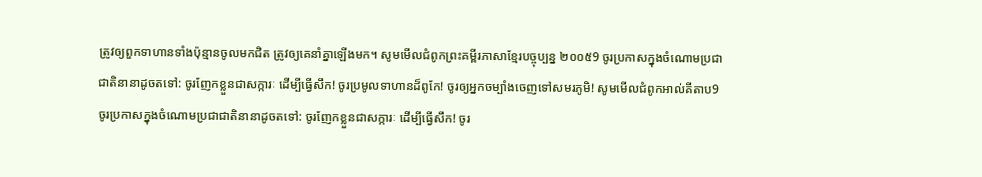ត្រូវឲ្យពួកទាហានទាំងប៉ុន្មានចូលមកជិត ត្រូវឲ្យគេនាំគ្នាឡើងមក។ សូមមើលជំពូកព្រះគម្ពីរភាសាខ្មែរបច្ចុប្បន្ន ២០០៥9 ចូរប្រកាសក្នុងចំណោមប្រជាជាតិនានាដូចតទៅ: ចូរញែកខ្លួនជាសក្ការៈ ដើម្បីធ្វើសឹក! ចូរប្រមូលទាហានដ៏ពូកែ! ចូរឲ្យអ្នកចម្បាំងចេញទៅសមរភូមិ! សូមមើលជំពូកអាល់គីតាប9 ចូរប្រកាសក្នុងចំណោមប្រជាជាតិនានាដូចតទៅ: ចូរញែកខ្លួនជាសក្ការៈ ដើម្បីធ្វើសឹក! ចូរ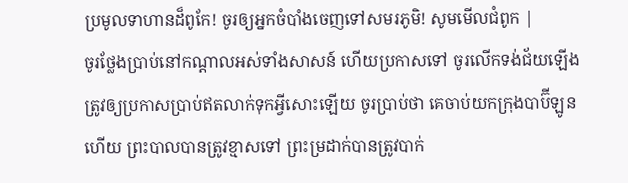ប្រមូលទាហានដ៏ពូកែ! ចូរឲ្យអ្នកចំបាំងចេញទៅសមរភូមិ! សូមមើលជំពូក |
ចូរថ្លែងប្រាប់នៅកណ្តាលអស់ទាំងសាសន៍ ហើយប្រកាសទៅ ចូរលើកទង់ជ័យឡើង ត្រូវឲ្យប្រកាសប្រាប់ឥតលាក់ទុកអ្វីសោះឡើយ ចូរប្រាប់ថា គេចាប់យកក្រុងបាប៊ីឡូនហើយ ព្រះបាលបានត្រូវខ្មាសទៅ ព្រះម្រដាក់បានត្រូវបាក់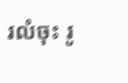រលំចុះ រូ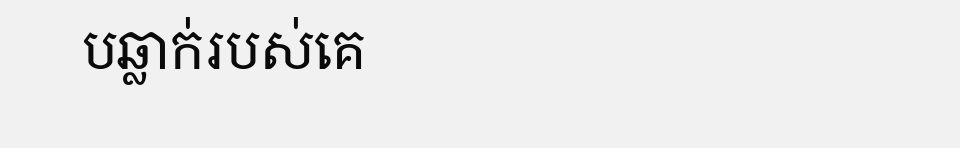បឆ្លាក់របស់គេ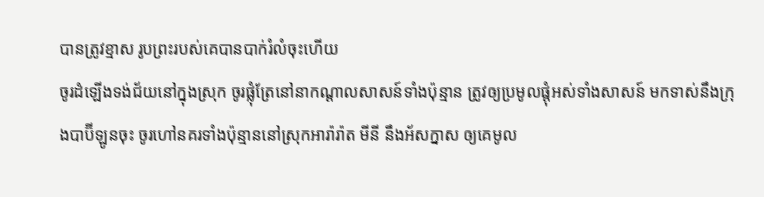បានត្រូវខ្មាស រូបព្រះរបស់គេបានបាក់រំលំចុះហើយ
ចូរដំឡើងទង់ជ័យនៅក្នុងស្រុក ចូរផ្លុំត្រែនៅនាកណ្តាលសាសន៍ទាំងប៉ុន្មាន ត្រូវឲ្យប្រមូលផ្តុំអស់ទាំងសាសន៍ មកទាស់នឹងក្រុងបាប៊ីឡូនចុះ ចូរហៅនគរទាំងប៉ុន្មាននៅស្រុកអារ៉ារ៉ាត មីនី នឹងអ័សក្នាស ឲ្យគេមូល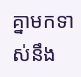គ្នាមកទាស់នឹង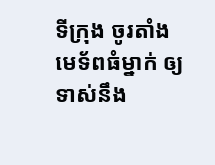ទីក្រុង ចូរតាំងមេទ័ពធំម្នាក់ ឲ្យទាស់នឹង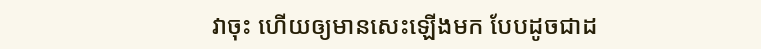វាចុះ ហើយឲ្យមានសេះឡើងមក បែបដូចជាដ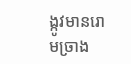ង្កូវមានរោមច្រាង